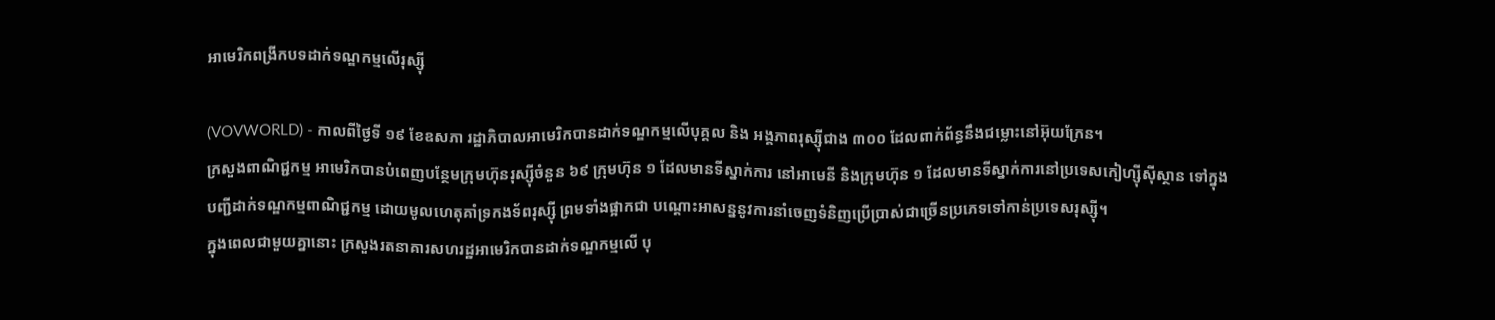អាមេរិកពង្រីកបទដាក់ទណ្ឌកម្មលើរុស្ស៊ី

(VOVWORLD) - កាលពីថ្ងៃទី ១៩ ខែឧសភា រដ្ឋាភិបាលអាមេរិកបានដាក់ទណ្ឌកម្មលើបុគ្គល និង អង្គភាពរុស្ស៊ីជាង ៣០០ ដែលពាក់ព័ន្ធនឹងជម្លោះនៅអ៊ុយក្រែន។
ក្រសួងពាណិជ្ជកម្ម អាមេរិកបានបំពេញបន្ថែមក្រុមហ៊ុនរុស្ស៊ីចំនួន ៦៩ ក្រុមហ៊ុន ១ ដែលមានទីស្នាក់ការ នៅអាមេនី និងក្រុមហ៊ុន ១ ដែលមានទីស្នាក់ការនៅប្រទេសកៀហ្ស៊ីស៊ីស្ថាន ទៅក្នុង បញ្ជីដាក់ទណ្ឌកម្មពាណិជ្ជកម្ម ដោយមូលហេតុគាំទ្រកងទ័ពរុស្ស៊ី ព្រមទាំងផ្អាកជា បណ្ដោះអាសន្ននូវការនាំចេញទំនិញប្រើប្រាស់ជាច្រើនប្រភេទទៅកាន់ប្រទេសរុស្ស៊ី។
ក្នុងពេលជាមួយគ្នានោះ ក្រសួងរតនាគារសហរដ្ឋអាមេរិកបានដាក់ទណ្ឌកម្មលើ បុ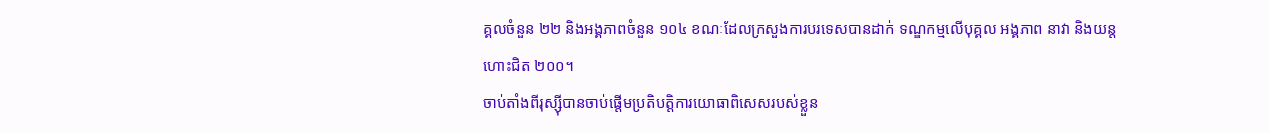គ្គលចំនួន ២២ និងអង្គភាពចំនួន ១០៤ ខណៈដែលក្រសួងការបរទេសបានដាក់ ទណ្ឌកម្មលើបុគ្គល អង្គភាព នាវា និងយន្តហោះជិត ២០០។
ចាប់តាំងពីរុស្ស៊ីបានចាប់ផ្តើមប្រតិបត្តិការយោធាពិសេសរបស់ខ្លួន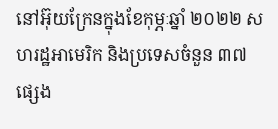នៅអ៊ុយក្រែនក្នុងខែកុម្ភៈឆ្នាំ ២០២២ សហរដ្ឋអាមេរិក និងប្រទេសចំនួន ៣៧ ផ្សេង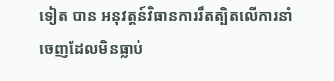ទៀត បាន អនុវត្តន៍វិធានការរឹតត្បិតលើការនាំចេញដែលមិនធ្លាប់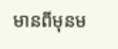មានពីមុនម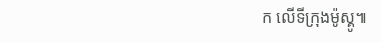ក លើទីក្រុងម៉ូស្គូ៕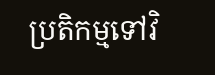ប្រតិកម្មទៅវិ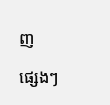ញ

ផ្សេងៗ